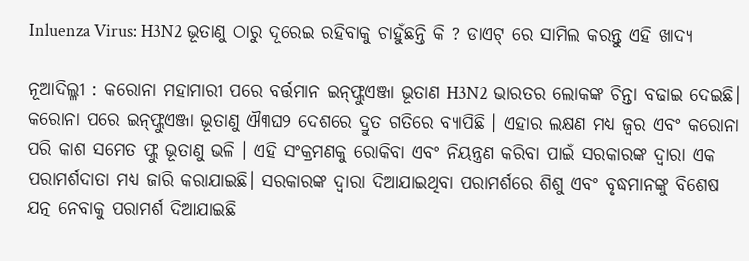Inluenza Virus: H3N2 ଭୂତାଣୁ ଠାରୁ ଦୂରେଇ ରହିବାକୁ ଚାହୁଁଛନ୍ତି କି ? ଡାଏଟ୍ ରେ ସାମିଲ କରନ୍ତୁ ଏହି ଖାଦ୍ୟ

ନୂଆଦିଲ୍ଳୀ : କରୋନା ମହାମାରୀ ପରେ ବର୍ତ୍ତମାନ ଇନ୍‌ଫ୍ଲୁଏଞ୍ଜା ଭୂତାଣ H3N2 ଭାରତର ଲୋକଙ୍କ ଚିନ୍ତା ବଢାଇ ଦେଇଛି। କରୋନା ପରେ ଇନ୍‌ଫ୍ଲୁଏଞ୍ଜା ଭୂତାଣୁ ଐ୩ଘ୨ ଦେଶରେ ଦ୍ରୁତ ଗତିରେ ବ୍ୟାପିଛି । ଏହାର ଲକ୍ଷଣ ମଧ୍ୟ ଜ୍ୱର ଏବଂ କରୋନା ପରି କାଶ ସମେତ ଫ୍ଲୁ ଭୂତାଣୁ ଭଳି । ଏହି ସଂକ୍ରମଣକୁ ରୋକିବା ଏବଂ ନିୟନ୍ତ୍ରଣ କରିବା ପାଇଁ ସରକାରଙ୍କ ଦ୍ୱାରା ଏକ ପରାମର୍ଶଦାତା ମଧ୍ୟ ଜାରି କରାଯାଇଛି। ସରକାରଙ୍କ ଦ୍ୱାରା ଦିଆଯାଇଥିବା ପରାମର୍ଶରେ ଶିଶୁ ଏବଂ ବୃଦ୍ଧମାନଙ୍କୁ ବିଶେଷ ଯତ୍ନ ନେବାକୁ ପରାମର୍ଶ ଦିଆଯାଇଛି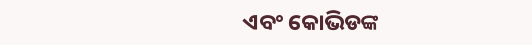ଏବଂ କୋଭିଡଙ୍କ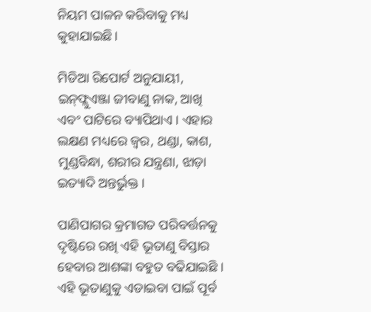ନିୟମ ପାଳନ କରିବାକୁ ମଧ୍ୟ କୁହାଯାଇଛି।

ମିଡିଆ ରିପୋର୍ଟ ଅନୁଯାୟୀ, ଇନ୍‌ଫ୍ଲୁଏଞ୍ଜା ଜୀବାଣୁ ନାକ, ଆଖି ଏବଂ ପାଟିରେ ବ୍ୟାପିଥାଏ। ଏହାର ଲକ୍ଷଣ ମଧ୍ୟରେ ଜ୍ୱର, ଥଣ୍ଡା, କାଶ, ମୁଣ୍ଡବିନ୍ଧା, ଶରୀର ଯନ୍ତ୍ରଣା, ଝାଡ଼ା ଇତ୍ୟାଦି ଅନ୍ତର୍ଭୁକ୍ତ ।

ପାଣିପାଗର କ୍ରମାଗତ ପରିବର୍ତ୍ତନକୁ ଦୃଷ୍ଟିରେ ରଖି ଏହି ଭୂତାଣୁ ବିସ୍ତାର ହେବାର ଆଶଙ୍କା ବହୁତ ବଢିଯାଇଛି । ଏହି ଭୂତାଣୁକୁ ଏଡାଇବା ପାଇଁ ପୂର୍ବ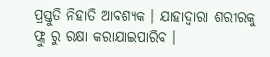ପ୍ରସ୍ତୁତି ନିହାତି ଆବଶ୍ୟକ । ଯାହାଦ୍ୱାରା ଶରୀରକୁ ଫ୍ଲୁ ରୁ ରକ୍ଷା କରାଯାଇପାରିବ ।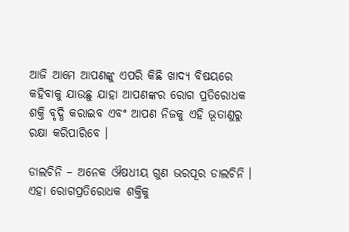ଆଜି ଆମେ ଆପଣଙ୍କୁ ଏପରି କିଛି ଖାଦ୍ୟ ବିଷୟରେ କହିବାକୁ ଯାଉଛୁ ଯାହା ଆପଣଙ୍କର ରୋଗ ପ୍ରତିରୋଧକ ଶକ୍ତି ବୃଦ୍ଧି କରାଇବ ଏବଂ ଆପଣ ନିଜକୁ ଏହି ଭୂତାଣୁରୁ ରକ୍ଷା କରିପାରିବେ ।

ଡାଲଚିନି – ଅନେକ ଔଷଧୀୟ ଗୁଣ ଭରପୂର ଡାଲଚିନି । ଏହା ରୋଗପ୍ରତିରୋଧକ ଶକ୍ତିକୁ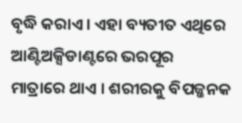ବୃଦ୍ଧି କରାଏ । ଏହା ବ୍ୟତୀତ ଏଥିରେ ଆଣ୍ଟିଅକ୍ସିଡାଣ୍ଟରେ ଭରପୂର ମାତ୍ରାରେ ଥାଏ । ଶରୀରକୁ ବିପଜ୍ଜନକ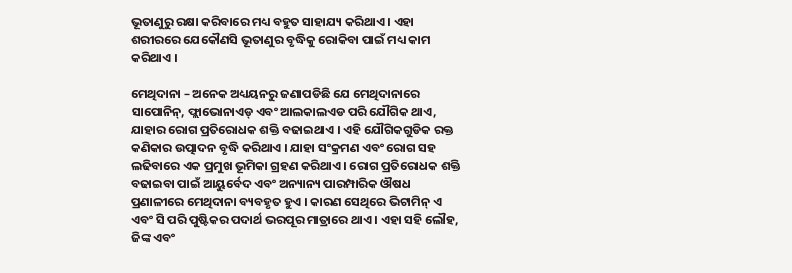ଭୂତାଣୁରୁ ରକ୍ଷା କରିବାରେ ମଧ୍ୟ ବହୁତ ସାହାଯ୍ୟ କରିଥାଏ । ଏହା ଶରୀରରେ ଯେକୌଣସି ଭୂତାଣୁର ବୃଦ୍ଧିକୁ ରୋକିବା ପାଇଁ ମଧ୍ୟ କାମ କରିଥାଏ ।

ମେଥିଦାନା – ଅନେକ ଅଧ୍ୟୟନରୁ ଜଣାପଡିଛି ଯେ ମେଥିଦାନାରେ ସାପୋନିନ୍, ଫ୍ଲାଭୋନାଏଡ୍ ଏବଂ ଆଲକାଲଏଡ ପରି ଯୌଗିକ ଥାଏ, ଯାହାର ରୋଗ ପ୍ରତିରୋଧକ ଶକ୍ତି ବଢାଇଥାଏ । ଏହି ଯୌଗିକଗୁଡିକ ରକ୍ତ କଣିକାର ଉତ୍ପାଦନ ବୃଦ୍ଧି କରିଥାଏ । ଯାହା ସଂକ୍ରମଣ ଏବଂ ରୋଗ ସହ ଲଢିବାରେ ଏକ ପ୍ରମୁଖ ଭୂମିକା ଗ୍ରହଣ କରିଥାଏ । ରୋଗ ପ୍ରତିରୋଧକ ଶକ୍ତି ବଢାଇବା ପାଇଁ ଆୟୁର୍ବେଦ ଏବଂ ଅନ୍ୟାନ୍ୟ ପାରମ୍ପାରିକ ଔଷଧ ପ୍ରଣାଳୀରେ ମେଥିଦାନା ବ୍ୟବହୃତ ହୁଏ । କାରଣ ସେଥିରେ ଭିଟାମିନ୍ ଏ ଏବଂ ସି ପରି ପୁଷ୍ଟିକର ପଦାର୍ଥ ଭରପୂର ମାତ୍ରାରେ ଥାଏ । ଏହା ସହି ଲୌହ, ଜିଙ୍କ ଏବଂ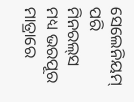ସେଲେନିୟମ୍ ପରି ମିନରଲ୍‌ସ ମଧ୍ୟ ଭରପୂର ମାତ୍ରାରେ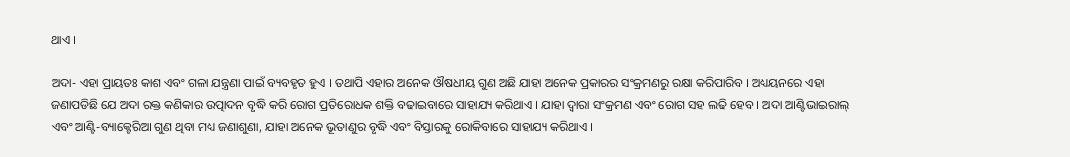ଥାଏ ।

ଅଦା- ଏହା ପ୍ରାୟତଃ କାଶ ଏବଂ ଗଳା ଯନ୍ତ୍ରଣା ପାଇଁ ବ୍ୟବହୃତ ହୁଏ । ତଥାପି ଏହାର ଅନେକ ଔଷଧୀୟ ଗୁଣ ଅଛି ଯାହା ଅନେକ ପ୍ରକାରର ସଂକ୍ରମଣରୁ ରକ୍ଷା କରିପାରିବ । ଅଧ୍ୟୟନରେ ଏହା ଜଣାପଡିଛି ଯେ ଅଦା ରକ୍ତ କଣିକାର ଉତ୍ପାଦନ ବୃଦ୍ଧି କରି ରୋଗ ପ୍ରତିରୋଧକ ଶକ୍ତି ବଢାଇବାରେ ସାହାଯ୍ୟ କରିଥାଏ । ଯାହା ଦ୍ୱାରା ସଂକ୍ରମଣ ଏବଂ ରୋଗ ସହ ଲଢି ହେବ । ଅଦା ଆଣ୍ଟିଭାଇରାଲ୍ ଏବଂ ଆଣ୍ଟି-ବ୍ୟାକ୍ଟେରିଆ ଗୁଣ ଥିବା ମଧ୍ୟ ଜଣାଶୁଣା, ଯାହା ଅନେକ ଭୂତାଣୁର ବୃଦ୍ଧି ଏବଂ ବିସ୍ତାରକୁ ରୋକିବାରେ ସାହାଯ୍ୟ କରିଥାଏ ।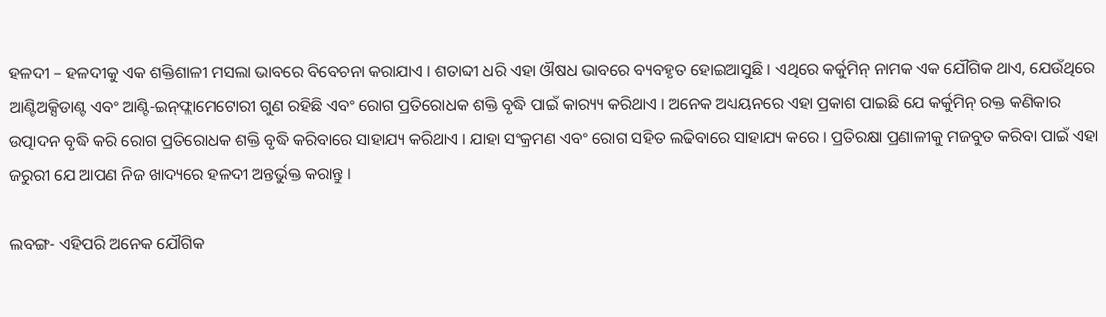ହଳଦୀ – ହଳଦୀକୁ ଏକ ଶକ୍ତିଶାଳୀ ମସଲା ଭାବରେ ବିବେଚନା କରାଯାଏ । ଶତାବ୍ଦୀ ଧରି ଏହା ଔଷଧ ଭାବରେ ବ୍ୟବହୃତ ହୋଇଆସୁଛି । ଏଥିରେ କର୍କୁମିନ୍ ନାମକ ଏକ ଯୌଗିକ ଥାଏ, ଯେଉଁଥିରେ ଆଣ୍ଟିଅକ୍ସିଡାଣ୍ଟ ଏବଂ ଆଣ୍ଟି-ଇନ୍‌ଫ୍ଲାମେଟୋରୀ ଗୁଣ ରହିଛି ଏବଂ ରୋଗ ପ୍ରତିରୋଧକ ଶକ୍ତି ବୃଦ୍ଧି ପାଇଁ କାର‌୍ୟ୍ୟ କରିଥାଏ । ଅନେକ ଅଧ୍ୟୟନରେ ଏହା ପ୍ରକାଶ ପାଇଛି ଯେ କର୍କୁମିନ୍ ରକ୍ତ କଣିକାର ଉତ୍ପାଦନ ବୃଦ୍ଧି କରି ରୋଗ ପ୍ରତିରୋଧକ ଶକ୍ତି ବୃଦ୍ଧି କରିବାରେ ସାହାଯ୍ୟ କରିଥାଏ । ଯାହା ସଂକ୍ରମଣ ଏବଂ ରୋଗ ସହିତ ଲଢିବାରେ ସାହାଯ୍ୟ କରେ । ପ୍ରତିରକ୍ଷା ପ୍ରଣାଳୀକୁ ମଜବୁତ କରିବା ପାଇଁ ଏହା ଜରୁରୀ ଯେ ଆପଣ ନିଜ ଖାଦ୍ୟରେ ହଳଦୀ ଅନ୍ତର୍ଭୁକ୍ତ କରାନ୍ତୁ ।

ଲବଙ୍ଗ- ଏହିପରି ଅନେକ ଯୌଗିକ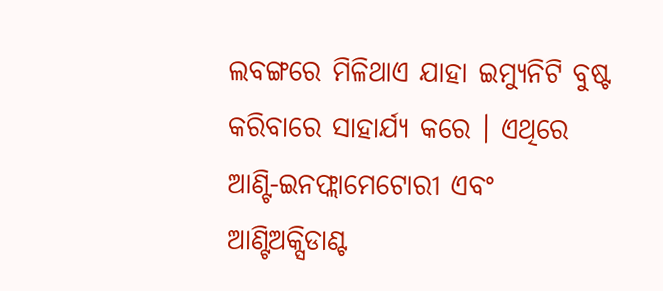ଲବଙ୍ଗରେ ମିଳିଥାଏ ଯାହା ଇମ୍ୟୁନିଟି ବୁଷ୍ଟ କରିବାରେ ସାହାର୍ଯ୍ୟ କରେ । ଏଥିରେ ଆଣ୍ଟି-ଇନଫ୍ଲାମେଟୋରୀ ଏବଂ ଆଣ୍ଟିଅକ୍ସିଡାଣ୍ଟ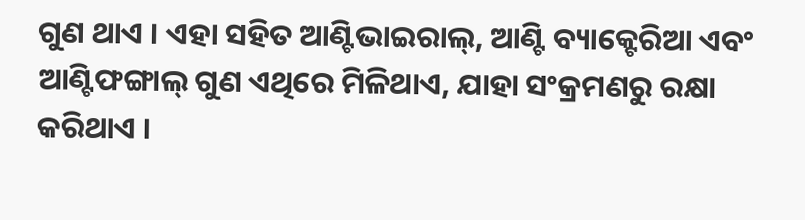ଗୁଣ ଥାଏ । ଏହା ସହିତ ଆଣ୍ଟିଭାଇରାଲ୍, ଆଣ୍ଟି ବ୍ୟାକ୍ଟେରିଆ ଏବଂ ଆଣ୍ଟିଫଙ୍ଗାଲ୍ ଗୁଣ ଏଥିରେ ମିଳିଥାଏ, ଯାହା ସଂକ୍ରମଣରୁ ରକ୍ଷା କରିଥାଏ ।